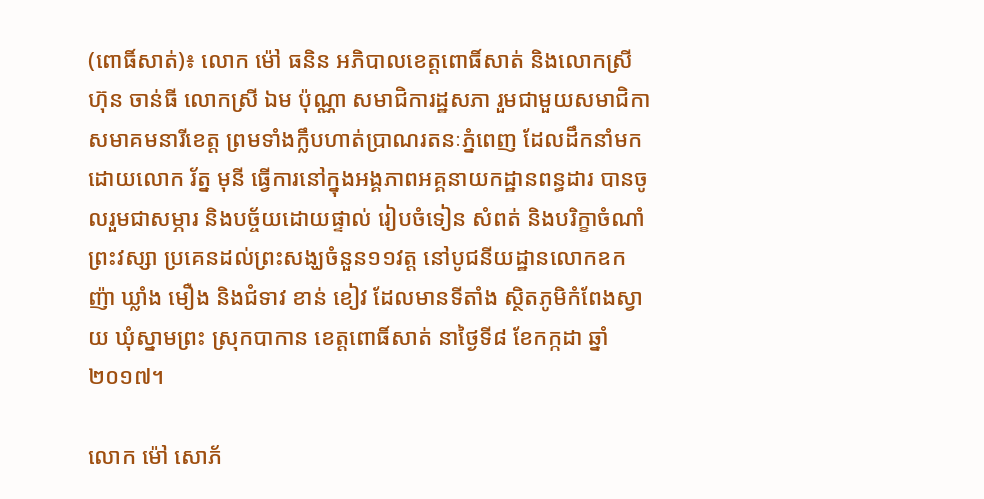(ពោធិ៍សាត់)៖ លោក ម៉ៅ ធនិន អភិបាលខេត្តពោធិ៍សាត់ និងលោកស្រី ហ៊ុន ចាន់ធី លោកស្រី ឯម ប៉ុណ្ណា សមាជិការដ្ឋសភា រួមជាមួយសមាជិកាសមាគមនារីខេត្ត ព្រមទាំងក្លឹបហាត់ប្រាណរតនៈភ្នំពេញ ដែលដឹកនាំមកដោយលោក រ័ត្ន មុនី ធ្វើការនៅក្នុងអង្គភាពអគ្គនាយកដ្ឋានពន្ធដារ បានចូលរួមជាសម្ភារ និងបច្ច័យដោយផ្ទាល់ រៀបចំទៀន សំពត់ និងបរិក្ខាចំណាំព្រះវស្សា ប្រគេនដល់ព្រះសង្ឃចំនួន១១វត្ត នៅបូជនីយដ្ឋានលោកឧកញ៉ា ឃ្លាំង មឿង និងជំទាវ ខាន់ ខៀវ ដែលមានទីតាំង ស្ថិតភូមិកំពែងស្វាយ ឃុំស្នាមព្រះ ស្រុកបាកាន ខេត្តពោធិ៍សាត់ នាថ្ងៃទី៨ ខែកក្កដា ឆ្នាំ២០១៧។

លោក ម៉ៅ សោភ័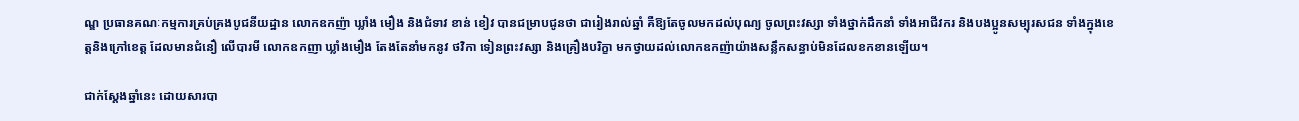ណ្ឌ ប្រធានគណៈកម្មការគ្រប់គ្រងបូជនីយដ្ឋាន លោកឧកញ៉ា ឃ្លាំង មឿង និងជំទាវ ខាន់ ខៀវ បានជម្រាបជូនថា ជារៀងរាល់ឆ្នាំ គឺឱ្យតែចូលមកដល់បុណ្យ ចូលព្រះវស្សា ទាំងថ្នាក់ដឹកនាំ ទាំងអាជីវករ និងបងប្អូនសម្បុរសជន ទាំងក្នុងខេត្តនិងក្រៅខេត្ត ដែលមានជំនឿ លើបារមី លោកឧកញា ឃ្លាំងមឿង តែងតែនាំមកនូវ ថវិកា ទៀនព្រះវស្សា និងគ្រឿងបរិក្ខា មកថ្វាយដល់លោកឧកញ៉ាយ៉ាងសន្លឹកសន្ធាប់មិនដែលខកខានឡើយ។

ជាក់ស្តែងឆ្នាំនេះ ដោយសារបា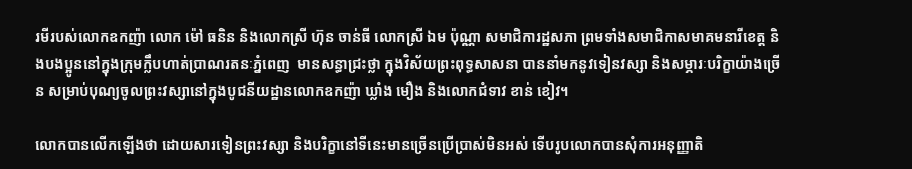រមីរបស់លោកឧកញ៉ា លោក ម៉ៅ ធនិន និងលោកស្រី ហ៊ុន ចាន់ធី លោកស្រី ឯម ប៉ុណ្ណា សមាជិការដ្ឋសភា ព្រមទាំងសមាជិកាសមាគមនារីខេត្ត និងបងប្អូននៅក្នុងក្រុមក្លឹបហាត់ប្រាណរតនៈភ្នំពេញ  មានសន្ធាជ្រះថ្លា ក្នុងវិស័យព្រះពុទ្ធសាសនា បាននាំមកនូវទៀនវស្សា និងសម្ភារៈបរិក្ខាយ៉ាងច្រើន សម្រាប់បុណ្យចូលព្រះវស្សានៅក្នុងបូជនីយដ្ឋានលោកឧកញ៉ា ឃ្លាំង មឿង និងលោកជំទាវ ខាន់ ខៀវ។

លោកបានលើកឡើងថា ដោយសារទៀនព្រះវស្សា និងបរិក្ខានៅទីនេះមានច្រើនប្រើប្រាស់មិនអស់ ទើបរូបលោកបានសុំការអនុញ្ញាតិ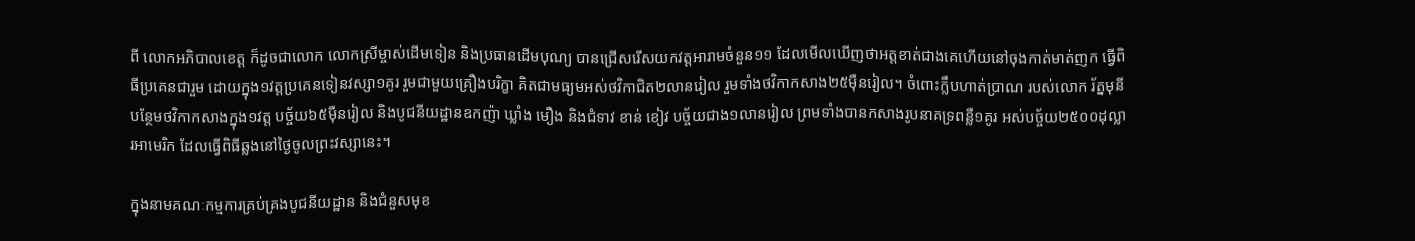ពី លោកអភិបាលខេត្ត ក៏ដូចជាលោក លោកស្រីម្ចាស់ដើមទៀន និងប្រធានដើមបុណ្យ បានជ្រើសរើសយកវត្តអារាមចំនួន១១ ដែលមើលឃើញថាអត្តខាត់ជាងគេហើយនៅចុងកាត់មាត់ញក ធ្វើពិធីប្រគេនជារួម ដោយក្នុង១វត្តប្រគេនទៀនវស្សា១គូរ រួមជាមួយគ្រឿងបរិក្ខា គិតជាមធ្យមអស់ថវិកាជិត២លានរៀល រួមទាំងថវិកាកសាង២៥ម៉ឺនរៀល។ ចំពោះក្លឹបហាត់ប្រាណ របស់លោក រ័ត្នមុនីបន្ថែមថវិកាកសាងក្នុង១វត្ត បច្ច័យ៦៥ម៉ឺនរៀល និងបូជនីយដ្ឋានឧកញ៉ា ឃ្លាំង មឿង និងជំទាវ ខាន់ ខៀវ បច្ច័យជាង១លានរៀល ព្រមទាំងបានកសាងរូបនាគទ្រពន្លឺ១គូរ អស់បច្ច័យ២៥០០ដុល្លារអាមេរិក ដែលធ្វើពិធីឆ្លងនៅថ្ងៃចូលព្រះវស្សានេះ។

ក្នុងនាមគណៈកម្មការគ្រប់គ្រងបូជនីយដ្ឋាន និងជំនួសមុខ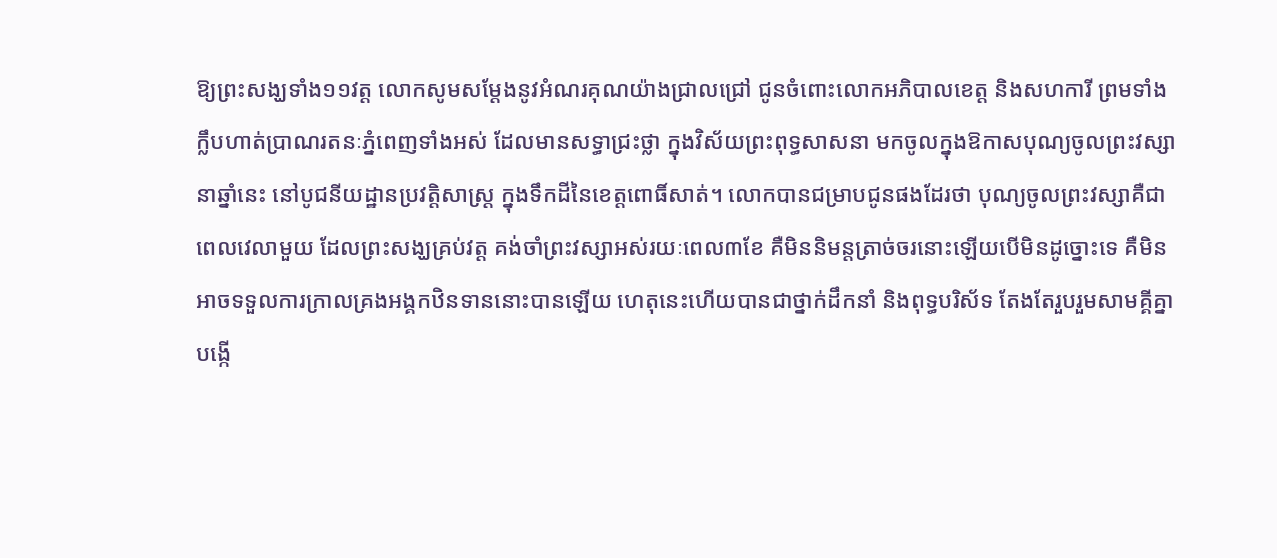ឱ្យព្រះសង្ឃទាំង១១វត្ត លោកសូមសម្តែងនូវអំណរគុណយ៉ាងជ្រាលជ្រៅ ជូនចំពោះលោកអភិបាលខេត្ត និងសហការី ព្រមទាំងក្លឹបហាត់ប្រាណរតនៈភ្នំពេញទាំងអស់ ដែលមានសទ្ធាជ្រះថ្លា ក្នុងវិស័យព្រះពុទ្ធសាសនា មកចូលក្នុងឱកាសបុណ្យចូលព្រះវស្សានាឆ្នាំនេះ នៅបូជនីយដ្ឋានប្រវត្តិសាស្ត្រ ក្នុងទឹកដីនៃខេត្តពោធិ៍សាត់។ លោកបានជម្រាបជូនផងដែរថា បុណ្យចូលព្រះវស្សាគឺជាពេលវេលាមួយ ដែលព្រះសង្ឃគ្រប់វត្ត គង់ចាំព្រះវស្សាអស់រយៈពេល៣ខែ គឺមិននិមន្តត្រាច់ចរនោះឡើយបើមិនដូច្នោះទេ គឺមិនអាចទទួលការក្រាលគ្រងអង្គកឋិនទាននោះបានឡើយ ហេតុនេះហើយបានជាថ្នាក់ដឹកនាំ និងពុទ្ធបរិស័ទ តែងតែរួបរួមសាមគ្គីគ្នា បង្កើ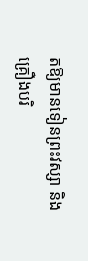តឱ្យមានទៀនព្រះវស្សា និងគ្រឿងបរិ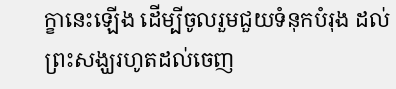ក្ខានេះឡើង ដើម្បីចូលរួមជួយទំនុកបំរុង ដល់ព្រះសង្ឃរហូតដល់ចេញ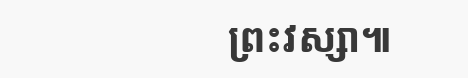ព្រះវស្សា៕